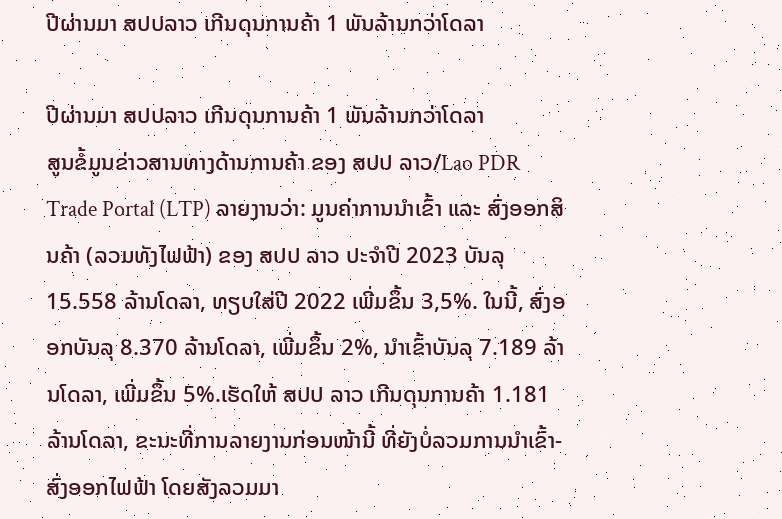ປີຜ່ານມາ ສປປລາວ ເກີນດຸນການຄ້າ 1 ພັນລ້ານກວ່າໂດລາ

ປີຜ່ານມາ ສປປລາວ ເກີນດຸນການຄ້າ 1 ພັນລ້ານກວ່າໂດລາ
ສູນຂໍ້ມູນຂ່າວສານທາງດ້ານການຄ້າ ຂອງ ສປປ ລາວ/Lao PDR Trade Portal (LTP) ລາຍງານວ່າ: ມູນຄ່າການນໍາເຂົ້າ ແລະ ສົ່ງອອກສິນຄ້າ (ລວມທັງໄຟຟ້າ) ຂອງ ສປປ ລາວ ປະຈໍາປີ 2023 ບັນລຸ 15.558 ລ້ານໂດລາ, ທຽບໃສ່ປີ 2022 ເພີ່ມຂຶ້ນ 3,5%. ໃນນີ້, ສົ່ງອອກບັນລຸ 8.370 ລ້ານໂດລາ, ເພີ່ມຂຶ້ນ 2%, ນໍາເຂົ້າບັນລຸ 7.189 ລ້ານໂດລາ, ເພີ່ມຂຶ້ນ 5%.ເຮັດໃຫ້ ສປປ ລາວ ເກີນດຸນການຄ້າ 1.181 ລ້ານໂດລາ, ຂະນະທີ່ການລາຍງານກ່ອນໜ້ານີ້ ທີ່ຍັງບໍ່ລວມການນໍາເຂົ້າ-ສົ່ງອອກໄຟຟ້າ ໂດຍສັງລວມມາ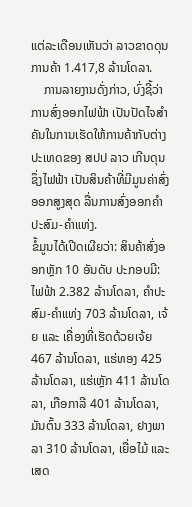ແຕ່ລະເດືອນເຫັນວ່າ ລາວຂາດດຸນການຄ້າ 1.417,8 ລ້ານໂດລາ.
    ການລາຍງານດັ່ງກ່າວ, ບົ່ງຊີ້ວ່າ ການສົ່ງອອກໄຟຟ້າ ເປັນປັດໄຈສຳຄັນໃນການເຮັດໃຫ້ການຄ້າກັບຕ່າງປະເທດຂອງ ສປປ ລາວ ເກີນດຸນ ຊຶ່ງໄຟຟ້າ ເປັນສິນຄ້າທີ່ມີມູນຄ່າສົ່ງອອກສູງສຸດ ລື່ນການສົ່ງອອກຄໍາປະສົມ-ຄໍາແທ່ງ.
ຂໍ້ມູນໄດ້ເປີດເຜີຍວ່າ: ສິນຄ້າສົ່ງອອກຫຼັກ 10 ອັນດັບ ປະກອບມີ: ໄຟຟ້າ 2.382 ລ້ານໂດລາ, ຄຳປະສົມ-ຄຳແທ່ງ 703 ລ້ານໂດລາ, ເຈ້ຍ ແລະ ເຄື່ອງທີ່ເຮັດດ້ວຍເຈ້ຍ 467 ລ້ານໂດລາ, ແຮ່ທອງ 425 ລ້ານໂດລາ, ແຮ່ເຫຼັກ 411 ລ້ານໂດລາ, ເກືອກາລີ 401 ລ້ານໂດລາ,  ມັນຕົ້ນ 333 ລ້ານໂດລາ, ຢາງພາລາ 310 ລ້ານໂດລາ, ເຍື່ອໄມ້ ແລະ ເສດ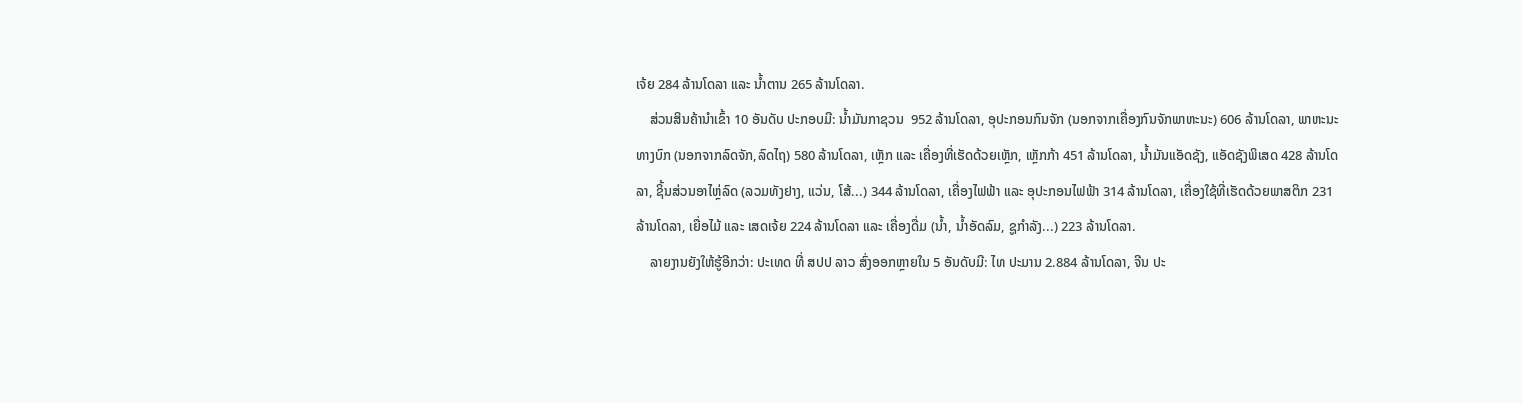ເຈ້ຍ 284 ລ້ານໂດລາ ແລະ ນ້ຳຕານ 265 ລ້ານໂດລາ.
    ສ່ວນສິນຄ້ານໍາເຂົ້າ 10 ອັນດັບ ປະກອບມີ: ນ້ຳມັນກາຊວນ  952 ລ້ານໂດລາ, ອຸປະກອນກົນຈັກ (ນອກຈາກເຄື່ອງກົນຈັກພາຫະນະ) 606 ລ້ານໂດລາ, ພາຫະນະທາງບົກ (ນອກຈາກລົດຈັກ,ລົດໄຖ) 580 ລ້ານໂດລາ, ເຫຼັກ ແລະ ເຄື່ອງທີ່ເຮັດດ້ວຍເຫຼັກ, ເຫຼັກກ້າ 451 ລ້ານໂດລາ, ນໍ້າມັນແອັດຊັງ, ແອັດຊັງພິເສດ 428 ລ້ານໂດລາ, ຊິ້ນສ່ວນອາໄຫຼ່ລົດ (ລວມທັງຢາງ, ແວ່ນ, ໂສ້...) 344 ລ້ານໂດລາ, ເຄື່ອງໄຟຟ້າ ແລະ ອຸປະກອນໄຟຟ້າ 314 ລ້ານໂດລາ, ເຄື່ອງໃຊ້ທີ່ເຮັດດ້ວຍພາສຕິກ 231 ລ້ານໂດລາ, ເຍື່ອໄມ້ ແລະ ເສດເຈ້ຍ 224 ລ້ານໂດລາ ແລະ ເຄື່ອງດື່ມ (ນໍ້າ, ນໍ້າອັດລົມ, ຊູກໍາລັງ...) 223 ລ້ານໂດລາ.
    ລາຍງານຍັງໃຫ້ຮູ້ອີກວ່າ: ປະເທດ ທີ່ ສປປ ລາວ ສົ່ງອອກຫຼາຍໃນ 5 ອັນດັບມີ: ໄທ ປະມານ 2.884 ລ້ານໂດລາ, ຈີນ ປະ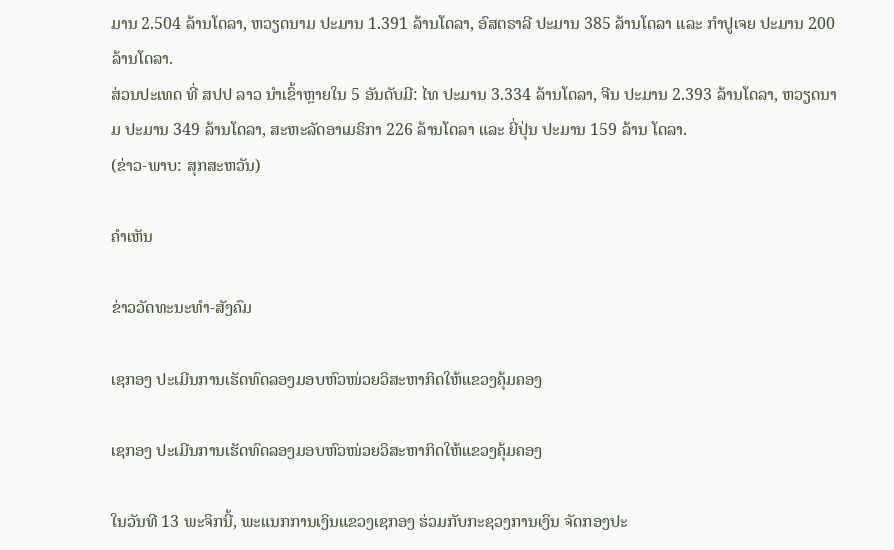ມານ 2.504 ລ້ານໂດລາ, ຫວຽດນາມ ປະມານ 1.391 ລ້ານໂດລາ, ອົສຕຣາລີ ປະມານ 385 ລ້ານໂດລາ ແລະ ກໍາປູເຈຍ ປະມານ 200 ລ້ານໂດລາ.
ສ່ວນປະເທດ ທີ່ ສປປ ລາວ ນໍາເຂົ້າຫຼາຍໃນ 5 ອັນດັບມີ: ໄທ ປະມານ 3.334 ລ້ານໂດລາ, ຈີນ ປະມານ 2.393 ລ້ານໂດລາ, ຫວຽດນາມ ປະມານ 349 ລ້ານໂດລາ, ສະຫະລັດອາເມຣິກາ 226 ລ້ານໂດລາ ແລະ ຍີ່ປຸ່ນ ປະມານ 159 ລ້ານ ໂດລາ.
(ຂ່າວ-ພາບ: ສຸກສະຫວັນ)

ຄໍາເຫັນ

ຂ່າວວັດທະນະທຳ-ສັງຄົມ

ເຊກອງ ປະເມີນການເຮັດທົດລອງມອບຫົວໜ່ວຍວິສະຫາກິດໃຫ້ແຂວງຄຸ້ມຄອງ

ເຊກອງ ປະເມີນການເຮັດທົດລອງມອບຫົວໜ່ວຍວິສະຫາກິດໃຫ້ແຂວງຄຸ້ມຄອງ

ໃນວັນທີ 13 ພະຈິກນີ້, ພະແນກການເງິນແຂວງເຊກອງ ຮ່ວມກັບກະຊວງການເງິນ ຈັດກອງປະ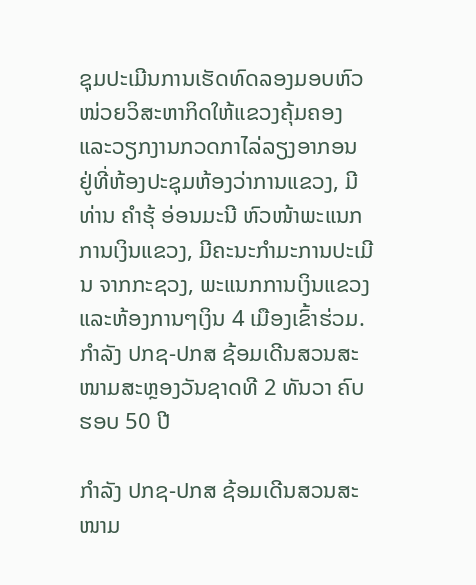ຊຸມປະເມີນການເຮັດທົດລອງມອບຫົວໜ່ວຍວິສະຫາກິດໃຫ້ແຂວງຄຸ້ມຄອງ ແລະວຽກງານກວດກາໄລ່ລຽງອາກອນ ຢູ່ທີ່ຫ້ອງປະຊຸມຫ້ອງວ່າການແຂວງ, ມີທ່ານ ຄຳຮຸ້ ອ່ອນມະນີ ຫົວໜ້າພະແນກການເງິນແຂວງ, ມີຄະນະກຳມະການປະເມີນ ຈາກກະຊວງ, ພະແນກການເງິນແຂວງ ແລະຫ້ອງການໆເງິນ 4 ເມືອງເຂົ້າຮ່ວມ.
ກຳລັງ ປກຊ-ປກສ ຊ້ອມເດີນສວນສະໜາມສະຫຼອງວັນຊາດທີ 2 ທັນວາ ຄົບຮອບ 50 ປີ

ກຳລັງ ປກຊ-ປກສ ຊ້ອມເດີນສວນສະໜາມ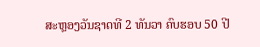ສະຫຼອງວັນຊາດທີ 2 ທັນວາ ຄົບຮອບ 50 ປີ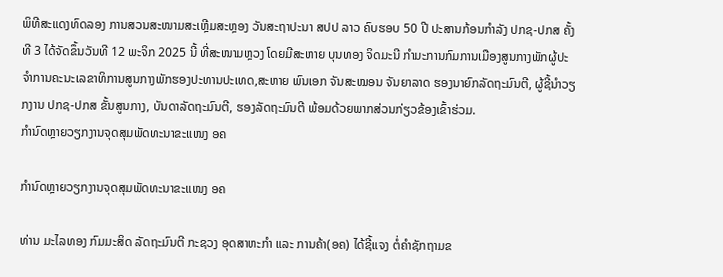ພິທີສະແດງທົດລອງ ການສວນສະໜາມສະເຫຼີມສະຫຼອງ ວັນສະຖາປະນາ ສປປ ລາວ ຄົບຮອບ 50 ປີ ປະສານກ້ອນກຳລັງ ປກຊ-ປກສ ຄັ້ງທີ 3 ໄດ້ຈັດຂຶ້ນວັນທີ 12 ພະຈິກ 2025 ນີ້ ທີ່ສະໜາມຫຼວງ ໂດຍມີສະຫາຍ ບຸນທອງ ຈິດມະນີ ກຳມະການກົມການເມືອງສູນກາງພັກຜູ້ປະຈໍາການຄະນະເລຂາທິການສູນກາງພັກຮອງປະທານປະເທດ,ສະຫາຍ ພົນເອກ ຈັນສະໝອນ ຈັນຍາລາດ ຮອງນາຍົກລັດຖະມົນຕີ, ຜູ້ຊີ້ນໍາວຽກງານ ປກຊ-ປກສ ຂັ້ນສູນກາງ, ບັນດາລັດຖະມົນຕີ, ຮອງລັດຖະມົນຕີ ພ້ອມດ້ວຍພາກສ່ວນກ່ຽວຂ້ອງເຂົ້າຮ່ວມ.
ກຳນົດຫຼາຍວຽກງານຈຸດສຸມພັດທະນາຂະແໜງ ອຄ

ກຳນົດຫຼາຍວຽກງານຈຸດສຸມພັດທະນາຂະແໜງ ອຄ

ທ່ານ ມະໄລທອງ ກົມມະສິດ ລັດຖະມົນຕີ ກະຊວງ ອຸດສາຫະກຳ ແລະ ການຄ້າ(ອຄ) ໄດ້ຊີ້ແຈງ ຕໍ່ຄຳຊັກຖາມຂ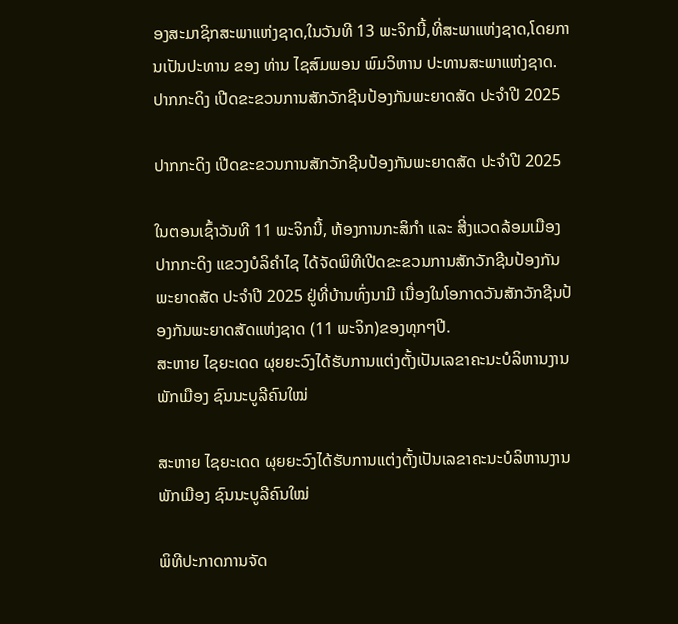ອງສະມາຊິກສະພາແຫ່ງຊາດ,ໃນວັນທີ 13 ພະຈິກນີ້,ທີ່ສະພາແຫ່ງຊາດ,ໂດຍການເປັນປະທານ ຂອງ ທ່ານ ໄຊສົມພອນ ພົມວິຫານ ປະທານສະພາແຫ່ງຊາດ.
ປາກກະດິງ ເປີດຂະຂວນການສັກວັກຊີນປ້ອງກັນພະຍາດສັດ ປະຈຳປີ 2025

ປາກກະດິງ ເປີດຂະຂວນການສັກວັກຊີນປ້ອງກັນພະຍາດສັດ ປະຈຳປີ 2025

ໃນຕອນເຊົ້າວັນທີ 11 ພະຈິກນີ້, ຫ້ອງການກະສິກຳ ແລະ ສີ່ງແວດລ້ອມເມືອງປາກກະດິງ ແຂວງບໍລິຄໍາໄຊ ໄດ້ຈັດພິທີເປີດຂະຂວນການສັກວັກຊີນປ້ອງກັນພະຍາດສັດ ປະຈຳປີ 2025 ຢູ່ທີ່ບ້ານທົ່ງນາມີ ເນື່ອງໃນໂອກາດວັນສັກວັກຊີນປ້ອງກັນພະຍາດສັດແຫ່ງຊາດ (11 ພະຈິກ)ຂອງທຸກໆປີ.
ສະຫາຍ ໄຊຍະເດດ ຜຸຍຍະວົງໄດ້ຮັບການແຕ່ງຕັ້ງເປັນເລຂາຄະນະບໍລິຫານງານພັກເມືອງ ຊົນນະບູລີຄົນໃໝ່

ສະຫາຍ ໄຊຍະເດດ ຜຸຍຍະວົງໄດ້ຮັບການແຕ່ງຕັ້ງເປັນເລຂາຄະນະບໍລິຫານງານພັກເມືອງ ຊົນນະບູລີຄົນໃໝ່

ພິທີປະກາດການຈັດ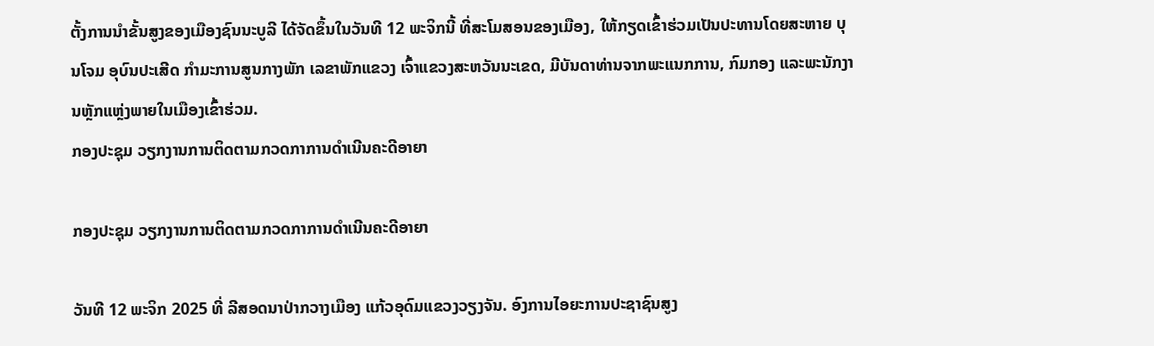ຕັ້ງການນຳຂັ້ນສູງຂອງເມືອງຊົນນະບູລີ ໄດ້ຈັດຂຶ້ນໃນວັນທີ 12 ພະຈິກນີ້ ທີ່ສະໂມສອນຂອງເມືອງ, ໃຫ້ກຽດເຂົ້າຮ່ວມເປັນປະທານໂດຍສະຫາຍ ບຸນໂຈມ ອຸບົນປະເສີດ ກຳມະການສູນກາງພັກ ເລຂາພັກແຂວງ ເຈົ້າແຂວງສະຫວັນນະເຂດ, ມີບັນດາທ່ານຈາກພະແນກການ, ກົມກອງ ແລະພະນັກງານຫຼັກແຫຼ່ງພາຍໃນເມືອງເຂົ້າຮ່ວມ.
ກອງປະຊຸມ ວຽກງານການຕິດຕາມກວດກາການດຳເນີນຄະດີອາຍາ

ກອງປະຊຸມ ວຽກງານການຕິດຕາມກວດກາການດຳເນີນຄະດີອາຍາ

ວັນທີ 12 ພະຈິກ 2025 ທີ່ ລີສອດນາປ່າກວາງເມືອງ ແກ້ວອຸດົມແຂວງວຽງຈັນ. ອົງການໄອຍະການປະຊາຊົນສູງ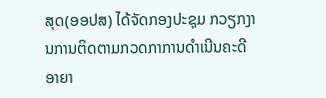ສຸດ(ອອປສ) ໄດ້ຈັດກອງປະຊຸມ ກວຽກງານການຕິດຕາມກວດກາການດຳເນີນຄະດີອາຍາ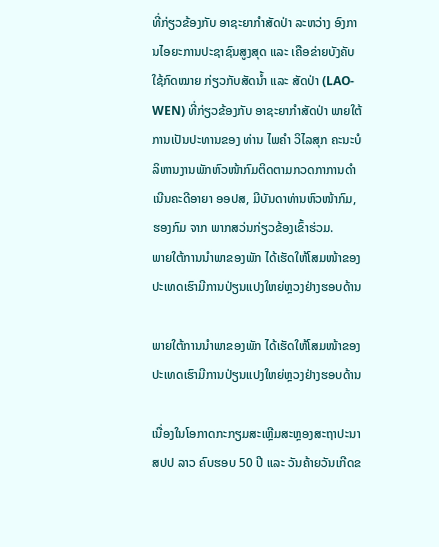ທີ່ກ່ຽວຂ້ອງກັບ ອາຊະຍາກຳສັດປ່າ ລະຫວ່າງ ອົງການໄອຍະການປະຊາຊົນສູງສຸດ ແລະ ເຄືອຂ່າຍບັງຄັບໃຊ້ກົດໝາຍ ກ່ຽວກັບສັດນໍ້າ ແລະ ສັດປ່າ (LAO-WEN) ທີ່ກ່ຽວຂ້ອງກັບ ອາຊະຍາກຳສັດປ່າ ພາຍໃຕ້ການເປັນປະທານຂອງ ທ່ານ ໄພຄຳ ວິໄລສຸກ ຄະນະບໍລິຫານງານພັກຫົວໜ້າກົມຕິດຕາມກວດກາການດຳເນີນຄະດີອາຍາ ອອປສ, ມີບັນດາທ່ານຫົວໜ້າກົມ, ຮອງກົມ ຈາກ ພາກສວ່ນກ່ຽວຂ້ອງເຂົ້າຮ່ວມ.
ພາຍໃຕ້ການນໍາພາຂອງພັກ ໄດ້ເຮັດໃຫ້ໂສມໜ້າຂອງປະເທດເຮົາມີການປ່ຽນແປງໃຫຍ່ຫຼວງຢ່າງຮອບດ້ານ

ພາຍໃຕ້ການນໍາພາຂອງພັກ ໄດ້ເຮັດໃຫ້ໂສມໜ້າຂອງປະເທດເຮົາມີການປ່ຽນແປງໃຫຍ່ຫຼວງຢ່າງຮອບດ້ານ

ເນື່ອງໃນໂອກາດກະກຽມສະເຫຼີມສະຫຼອງສະຖາປະນາ ສປປ ລາວ ຄົບຮອບ 50 ປີ ແລະ ວັນຄ້າຍວັນເກີດຂ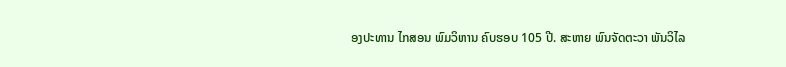ອງປະທານ ໄກສອນ ພົມວິຫານ ຄົບຮອບ 105 ປີ. ສະຫາຍ ພົນຈັດຕະວາ ພັນວິໄລ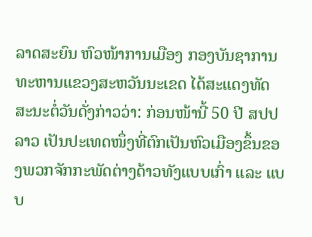ລາດສະຍົນ ຫົວໜ້າການເມືອງ ກອງບັນຊາການ ທະຫານແຂວງສະຫວັນນະເຂດ ໄດ້ສະແດງທັດສະນະຕໍ່ວັນດັ່ງກ່າວວ່າ: ກ່ອນໜ້ານີ້ 50 ປີ ສປປ ລາວ ເປັນປະເທດໜຶ່ງທີ່ຕົກເປັນຫົວເມືອງຂຶ້ນຂອງພວກຈັກກະພັດຕ່າງດ້າວທັງແບບເກົ່າ ແລະ ແບບ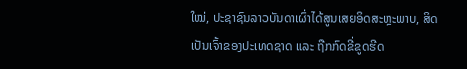ໃໝ່, ປະຊາຊົນລາວບັນດາເຜົ່າໄດ້ສູນເສຍອິດສະຫຼະພາບ, ສິດເປັນເຈົ້າຂອງປະເທດຊາດ ແລະ ຖືກກົດຂີ່ຂູດຮີດ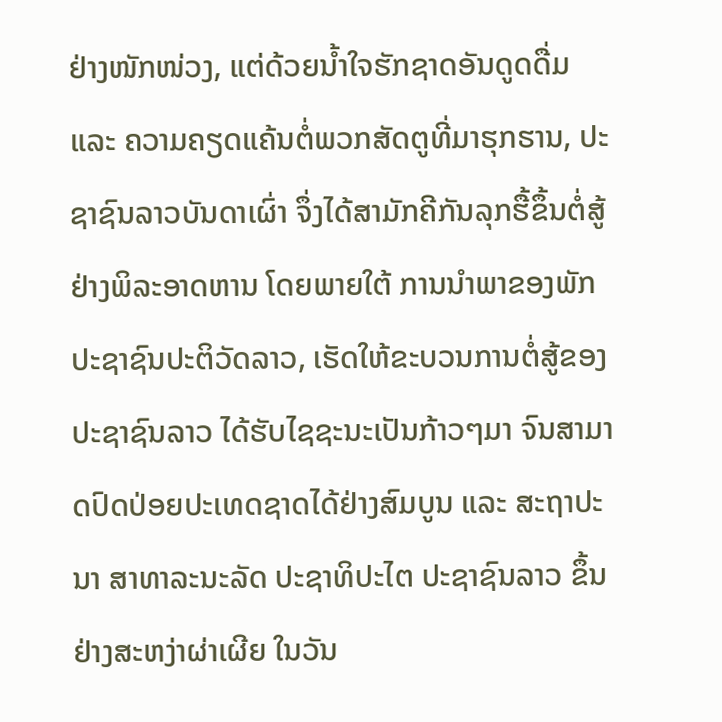ຢ່າງໜັກໜ່ວງ, ແຕ່ດ້ວຍນໍ້າໃຈຮັກຊາດອັນດູດດື່ມ ແລະ ຄວາມຄຽດແຄ້ນຕໍ່ພວກສັດຕູທີ່ມາຮຸກຮານ, ປະຊາຊົນລາວບັນດາເຜົ່າ ຈຶ່ງໄດ້ສາມັກຄີກັນລຸກຮື້ຂຶ້ນຕໍ່ສູ້ຢ່າງພິລະອາດຫານ ໂດຍພາຍໃຕ້ ການນໍາພາຂອງພັກ ປະຊາຊົນປະຕິວັດລາວ, ເຮັດໃຫ້ຂະບວນການຕໍ່ສູ້ຂອງປະຊາຊົນລາວ ໄດ້ຮັບໄຊຊະນະເປັນກ້າວໆມາ ຈົນສາມາດປົດປ່ອຍປະເທດຊາດໄດ້ຢ່າງສົມບູນ ແລະ ສະຖາປະນາ ສາທາລະນະລັດ ປະຊາທິປະໄຕ ປະຊາຊົນລາວ ຂຶ້ນຢ່າງສະຫງ່າຜ່າເຜີຍ ໃນວັນ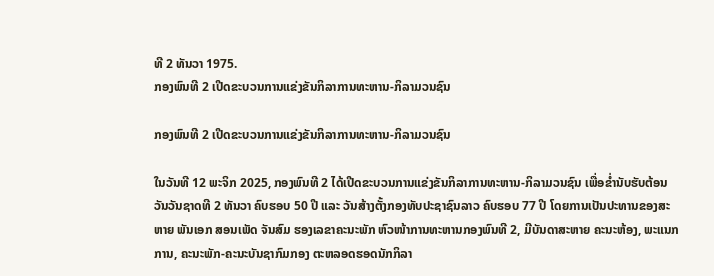ທີ 2 ທັນວາ 1975.
ກອງພົນທີ 2 ເປີດຂະບວນການແຂ່ງຂັນກິລາການທະຫານ-ກິລາມວນຊົນ

ກອງພົນທີ 2 ເປີດຂະບວນການແຂ່ງຂັນກິລາການທະຫານ-ກິລາມວນຊົນ

ໃນວັນທີ 12 ພະຈິກ 2025, ກອງພົນທີ 2 ໄດ້ເປີດຂະບວນການແຂ່ງຂັນກິລາການທະຫານ-ກິລາມວນຊົນ ເພື່ອຂໍ່ານັບຮັບຕ້ອນວັນວັນຊາດທີ 2 ທັນວາ ຄົບຮອບ 50 ປີ ແລະ ວັນສ້າງຕັ້ງກອງທັບປະຊາຊົນລາວ ຄົບຮອບ 77 ປີ ໂດຍການເປັນປະທານຂອງສະຫາຍ ພັນເອກ ສອນເພັດ ຈັນສົມ ຮອງເລຂາຄະນະພັກ ຫົວໜ້າການທະຫານກອງພົນທີ 2, ມີບັນດາສະຫາຍ ຄະນະຫ້ອງ, ພະແນກການ, ຄະນະພັກ-ຄະນະບັນຊາກົມກອງ ຕະຫລອດຮອດນັກກິລາ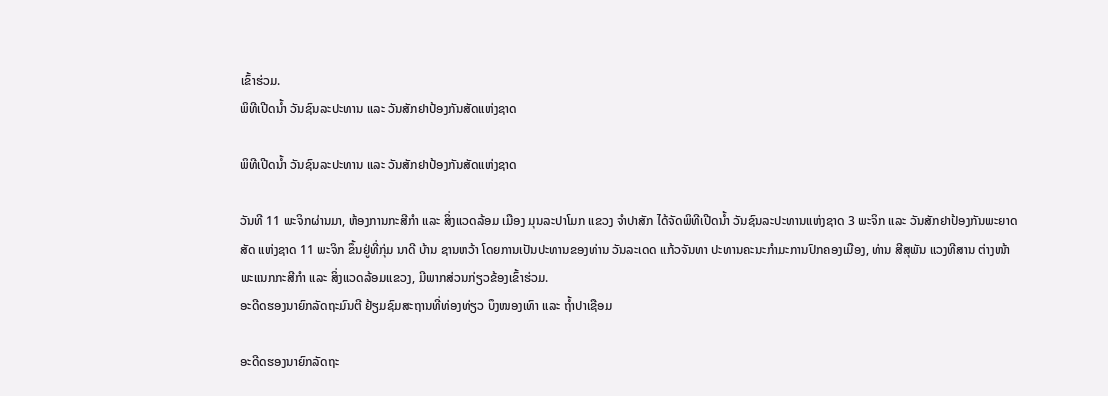ເຂົ້າຮ່ວມ.
ພິທີເປີດນໍ້າ ວັນຊົນລະປະທານ ແລະ ວັນສັກຢາປ້ອງກັນສັດແຫ່ງຊາດ

ພິທີເປີດນໍ້າ ວັນຊົນລະປະທານ ແລະ ວັນສັກຢາປ້ອງກັນສັດແຫ່ງຊາດ

ວັນທີ 11 ພະຈິກຜ່ານມາ, ຫ້ອງການກະສີກຳ ແລະ ສິ່ງແວດລ້ອມ ເມືອງ ມຸນລະປາໂມກ ແຂວງ ຈຳປາສັກ ໄດ້ຈັດພິທີເປີດນໍ້າ ວັນຊົນລະປະທານແຫ່ງຊາດ 3 ພະຈິກ ແລະ ວັນສັກຢາປ້ອງກັນພະຍາດສັດ ແຫ່ງຊາດ 11 ພະຈິກ ຂຶ້ນຢູ່ທີ່ກຸ່ມ ນາດີ ບ້ານ ຊານຫວ້າ ໂດຍການເປັນປະທານຂອງທ່ານ ວັນລະເດດ ແກ້ວຈັນທາ ປະທານຄະນະກຳມະການປົກຄອງເມືອງ, ທ່ານ ສີສຸພັນ ແວງທີສານ ຕ່າງໜ້າພະແນກກະສີກຳ ແລະ ສິ່ງແວດລ້ອມແຂວງ, ມີພາກສ່ວນກ່ຽວຂ້ອງເຂົ້າຮ່ວມ.
ອະດີດຮອງນາຍົກລັດຖະມົນຕີ ຢ້ຽມຊົມສະຖານທີ່ທ່ອງທ່ຽວ ບຶງໜອງເທົາ ແລະ ຖໍ້າປາເຊືອມ

ອະດີດຮອງນາຍົກລັດຖະ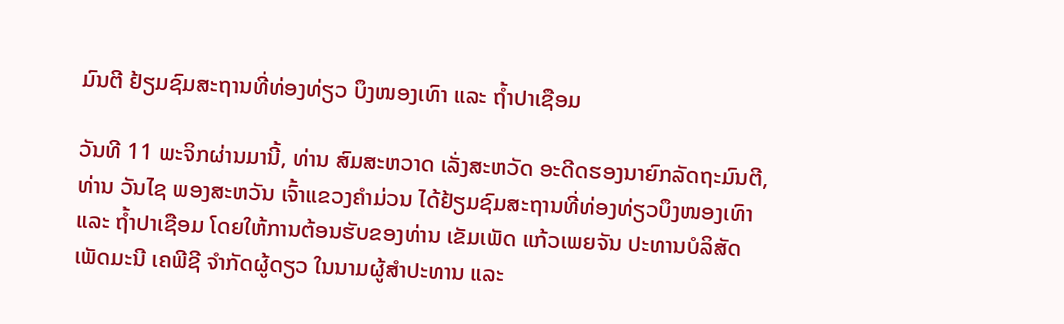ມົນຕີ ຢ້ຽມຊົມສະຖານທີ່ທ່ອງທ່ຽວ ບຶງໜອງເທົາ ແລະ ຖໍ້າປາເຊືອມ

ວັນທີ 11 ພະຈິກຜ່ານມານີ້, ທ່ານ ສົມສະຫວາດ ເລັ່ງສະຫວັດ ອະດີດຮອງນາຍົກລັດຖະມົນຕີ, ທ່ານ ວັນໄຊ ພອງສະຫວັນ ເຈົ້າແຂວງຄໍາມ່ວນ ໄດ້ຢ້ຽມຊົມສະຖານທີ່ທ່ອງທ່ຽວບຶງໜອງເທົາ ແລະ ຖໍ້າປາເຊືອມ ໂດຍໃຫ້ການຕ້ອນຮັບຂອງທ່ານ ເຂັມເພັດ ແກ້ວເພຍຈັນ ປະທານບໍລິສັດ ເພັດມະນີ ເຄພີຊີ ຈໍາກັດຜູ້ດຽວ ໃນນາມຜູ້ສໍາປະທານ ແລະ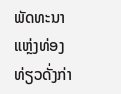ພັດທະນາແຫຼ່ງທ່ອງທ່ຽວດັ່ງກ່າ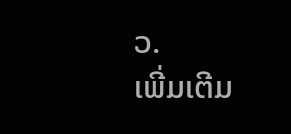ວ.
ເພີ່ມເຕີມ